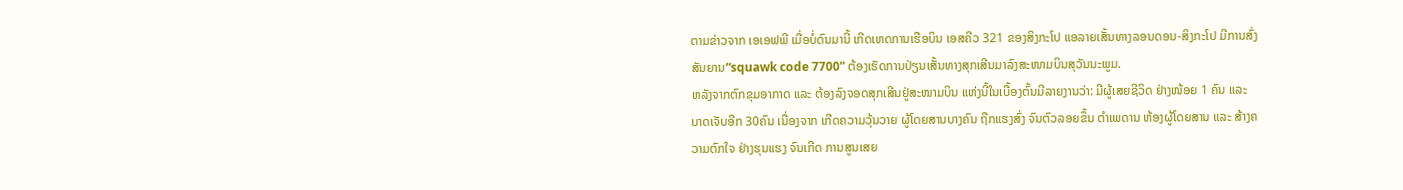ຕາມຂ່າວຈາກ ເອເອຟພີ ເມື່ອບໍ່ດົນມານີ້ ເກີດເຫດການເຮືອບິນ ເອສຄີວ 321 ຂອງສິງກະໂປ ແອລາຍເສັ້ນທາງລອນດອນ-ສິງກະໂປ ມີການສົ່ງ ສັນຍານ“squawk code 7700” ຕ້ອງເຮັດການປ່ຽນເສັ້ນທາງສຸກເສີນມາລົງສະໜາມບິນສຸວັນນະພູມ.
ຫລັງຈາກຕົກຂຸມອາກາດ ແລະ ຕ້ອງລົງຈອດສຸກເສີນຢູ່ສະໜາມບິນ ແຫ່ງນີ້ໃນເບື້ອງຕົ້ນມີລາຍງານວ່າ: ມີຜູ້ເສຍຊີວິດ ຢ່າງໜ້ອຍ 1 ຄົນ ແລະ ບາດເຈັບອີກ 30ຄົນ ເນື່ອງຈາກ ເກີດຄວາມວຸ້ນວາຍ ຜູ້ໂດຍສານບາງຄົນ ຖືກແຮງສົ່ງ ຈົນຕົວລອຍຂຶ້ນ ຕຳເພດານ ຫ້ອງຜູ້ໂດຍສານ ແລະ ສ້າງຄວາມຕົກໃຈ ຢ່າງຮຸນແຮງ ຈົນເກີດ ການສູນເສຍ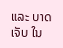ແລະ ບາດເຈັບ ໃນ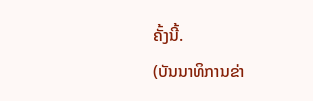ຄັ້ງນີ້.
(ບັນນາທິການຂ່າ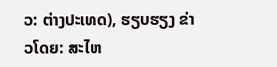ວ: ຕ່າງປະເທດ), ຮຽບຮຽງ ຂ່າວໂດຍ: ສະໄຫ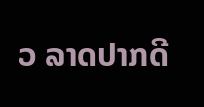ວ ລາດປາກດີ